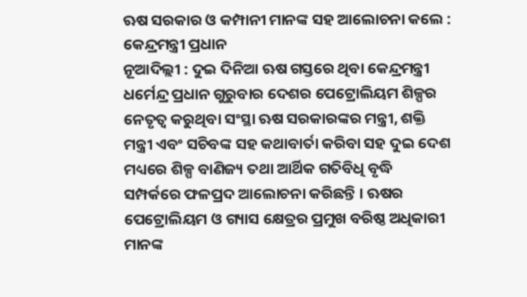ଋଷ ସରକାର ଓ କମ୍ପାନୀ ମାନଙ୍କ ସହ ଆଲୋଚନା କଲେ : କେନ୍ଦ୍ରମନ୍ତ୍ରୀ ପ୍ରଧାନ
ନୂଆଦିଲ୍ଲୀ : ଦୁଇ ଦିନିଆ ଋଷ ଗସ୍ତରେ ଥିବା କେନ୍ଦ୍ରମନ୍ତ୍ରୀ ଧର୍ମେନ୍ଦ୍ର ପ୍ରଧାନ ଗୁରୁବାର ଦେଶର ପେଟ୍ରୋଲିୟମ ଶିଳ୍ପର ନେତୃତ୍ୱ କରୁଥିବା ସଂସ୍ଥା ଋଷ ସରକାରଙ୍କର ମନ୍ତ୍ରୀ, ଶକ୍ତି ମନ୍ତ୍ରୀ ଏବଂ ସଚିବଙ୍କ ସହ କଥାବାର୍ତା କରିବା ସହ ଦୁଇ ଦେଶ ମଧ୍ୟରେ ଶିଳ୍ପ ବାଣିଜ୍ୟ ତଥା ଆର୍ଥିକ ଗତିବିଧି ବୃଦ୍ଧି ସମ୍ପର୍କରେ ଫଳପ୍ରଦ ଆଲୋଚନା କରିଛନ୍ତି । ଋଷର ପେଟ୍ରୋଲିୟମ ଓ ଗ୍ୟାସ କ୍ଷେତ୍ରର ପ୍ରମୁଖ ବରିଷ୍ଠ ଅଧିକାରୀ ମାନଙ୍କ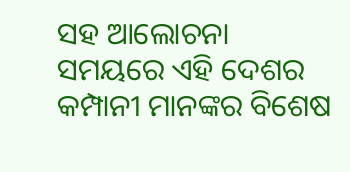ସହ ଆଲୋଚନା ସମୟରେ ଏହି ଦେଶର କମ୍ପାନୀ ମାନଙ୍କର ବିଶେଷ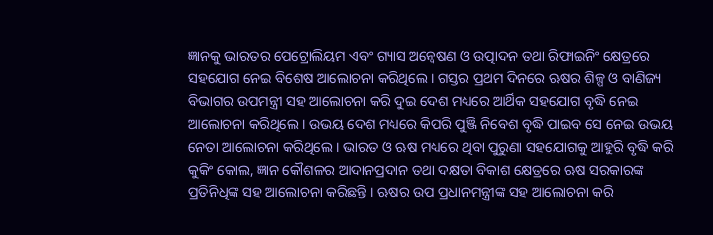ଜ୍ଞାନକୁ ଭାରତର ପେଟ୍ରୋଲିୟମ ଏବଂ ଗ୍ୟାସ ଅନ୍ୱେଷଣ ଓ ଉତ୍ପାଦନ ତଥା ରିଫାଇନିଂ କ୍ଷେତ୍ରରେ ସହଯୋଗ ନେଇ ବିଶେଷ ଆଲୋଚନା କରିଥିଲେ । ଗସ୍ତର ପ୍ରଥମ ଦିନରେ ଋଷର ଶିଳ୍ପ ଓ ବାଣିଜ୍ୟ ବିଭାଗର ଉପମନ୍ତ୍ରୀ ସହ ଆଲୋଚନା କରି ଦୁଇ ଦେଶ ମଧ୍ୟରେ ଆର୍ଥିକ ସହଯୋଗ ବୃଦ୍ଧି ନେଇ ଆଲୋଚନା କରିଥିଲେ । ଉଭୟ ଦେଶ ମଧ୍ୟରେ କିପରି ପୁଞ୍ଜି ନିବେଶ ବୃଦ୍ଧି ପାଇବ ସେ ନେଇ ଉଭୟ ନେତା ଆଲୋଚନା କରିଥିଲେ । ଭାରତ ଓ ଋଷ ମଧ୍ୟରେ ଥିବା ପୁରୁଣା ସହଯୋଗକୁ ଆହୁରି ବୃଦ୍ଧି କରି କୁକିଂ କୋଲ, ଜ୍ଞାନ କୌଶଳର ଆଦାନପ୍ରଦାନ ତଥା ଦକ୍ଷତା ବିକାଶ କ୍ଷେତ୍ରରେ ଋଷ ସରକାରଙ୍କ ପ୍ରତିନିଧିଙ୍କ ସହ ଆଲୋଚନା କରିଛନ୍ତି । ଋଷର ଉପ ପ୍ରଧାନମନ୍ତ୍ରୀଙ୍କ ସହ ଆଲୋଚନା କରି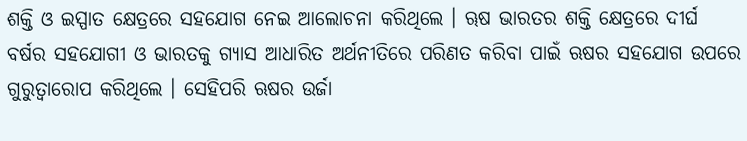ଶକ୍ତି ଓ ଇସ୍ପାତ କ୍ଷେତ୍ରରେ ସହଯୋଗ ନେଇ ଆଲୋଚନା କରିଥିଲେ । ୠଷ ଭାରତର ଶକ୍ତି କ୍ଷେତ୍ରରେ ଦୀର୍ଘ ବର୍ଷର ସହଯୋଗୀ ଓ ଭାରତକୁ ଗ୍ୟାସ ଆଧାରିତ ଅର୍ଥନୀତିରେ ପରିଣତ କରିବା ପାଇଁ ଋଷର ସହଯୋଗ ଉପରେ ଗୁରୁତ୍ୱାରୋପ କରିଥିଲେ । ସେହିପରି ଋଷର ଉର୍ଜା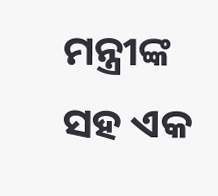ମନ୍ତ୍ରୀଙ୍କ ସହ ଏକ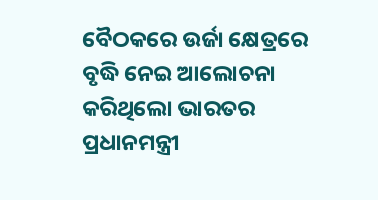ବୈଠକରେ ଉର୍ଜା କ୍ଷେତ୍ରରେ ବୃଦ୍ଧି ନେଇ ଆଲୋଚନା କରିଥିଲୋ ଭାରତର ପ୍ରଧାନମନ୍ତ୍ରୀ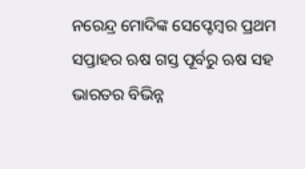ନରେନ୍ଦ୍ର ମୋଦିଙ୍କ ସେପ୍ଟେମ୍ବର ପ୍ରଥମ ସପ୍ତାହର ଋଷ ଗସ୍ତ ପୂର୍ବରୁ ଋଷ ସହ ଭାରତର ବିଭିନ୍ନ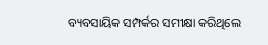ବ୍ୟବସାୟିକ ସମ୍ପର୍କର ସମୀକ୍ଷା କରିଥିଲେ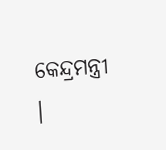କେନ୍ଦ୍ରମନ୍ତ୍ରୀ ।